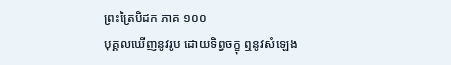ព្រះត្រៃបិដក ភាគ ១០០
បុគ្គលឃើញនូវរូប ដោយទិព្វចក្ខុ ឮនូវសំឡេង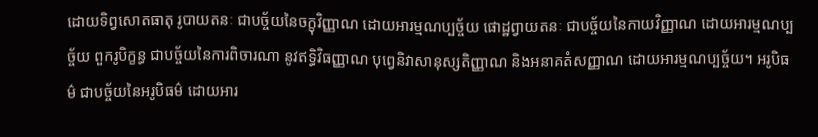ដោយទិព្វសោតធាតុ រូបាយតនៈ ជាបច្ច័យនៃចក្ខុវិញ្ញាណ ដោយអារម្មណប្បច្ច័យ ផោដ្ឋព្វាយតនៈ ជាបច្ច័យនៃកាយវិញ្ញាណ ដោយអារម្មណប្បច្ច័យ ពួករូបិក្ខន្ធ ជាបច្ច័យនៃការពិចារណា នូវឥទ្ធិវិធញ្ញាណ បុព្វេនិវាសានុស្សតិញ្ញាណ និងអនាគតំសញ្ញាណ ដោយអារម្មណប្បច្ច័យ។ អរូបិធម៌ ជាបច្ច័យនៃអរូបិធម៌ ដោយអារ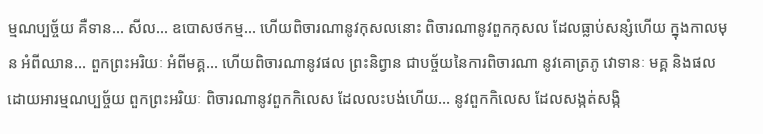ម្មណប្បច្ច័យ គឺទាន… សីល… ឧបោសថកម្ម… ហើយពិចារណានូវកុសលនោះ ពិចារណានូវពួកកុសល ដែលធ្លាប់សន្សំហើយ ក្នុងកាលមុន អំពីឈាន… ពួកព្រះអរិយៈ អំពីមគ្គ… ហើយពិចារណានូវផល ព្រះនិព្វាន ជាបច្ច័យនៃការពិចារណា នូវគោត្រភូ វោទានៈ មគ្គ និងផល ដោយអារម្មណប្បច្ច័យ ពួកព្រះអរិយៈ ពិចារណានូវពួកកិលេស ដែលលះបង់ហើយ… នូវពួកកិលេស ដែលសង្កត់សង្កិ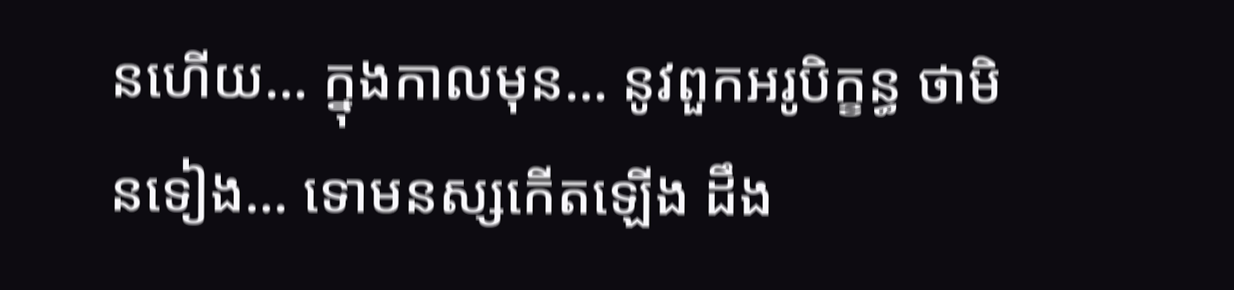នហើយ… ក្នុងកាលមុន… នូវពួកអរូបិក្ខន្ធ ថាមិនទៀង… ទោមនស្សកើតឡើង ដឹង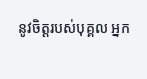នូវចិត្តរបស់បុគ្គល អ្នក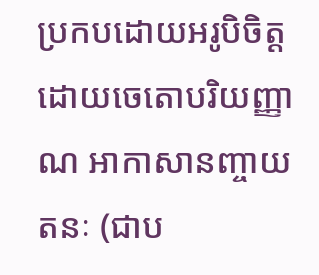ប្រកបដោយអរូបិចិត្ត ដោយចេតោបរិយញ្ញាណ អាកាសានញ្ចាយតនៈ (ជាប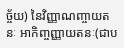ច្ច័យ) នៃវិញ្ញាណញ្ចាយតនៈ អាកិញ្ចញ្ញាយតនៈ(ជាប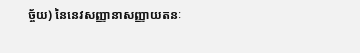ច្ច័យ) នៃនេវសញ្ញានាសញ្ញាយតនៈ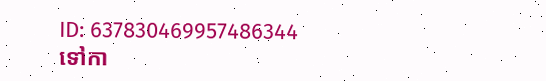ID: 637830469957486344
ទៅកា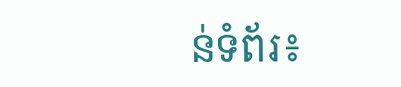ន់ទំព័រ៖